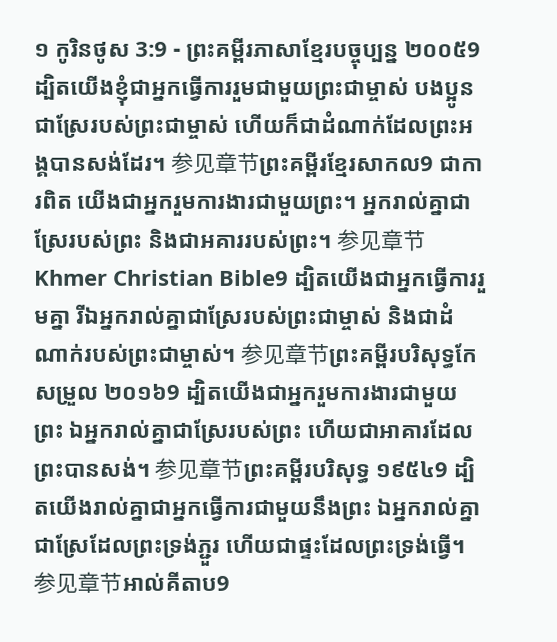១ កូរិនថូស 3:9 - ព្រះគម្ពីរភាសាខ្មែរបច្ចុប្បន្ន ២០០៥9 ដ្បិតយើងខ្ញុំជាអ្នកធ្វើការរួមជាមួយព្រះជាម្ចាស់ បងប្អូនជាស្រែរបស់ព្រះជាម្ចាស់ ហើយក៏ជាដំណាក់ដែលព្រះអង្គបានសង់ដែរ។ 参见章节ព្រះគម្ពីរខ្មែរសាកល9 ជាការពិត យើងជាអ្នករួមការងារជាមួយព្រះ។ អ្នករាល់គ្នាជាស្រែរបស់ព្រះ និងជាអគាររបស់ព្រះ។ 参见章节Khmer Christian Bible9 ដ្បិតយើងជាអ្នកធ្វើការរួមគ្នា រីឯអ្នករាល់គ្នាជាស្រែរបស់ព្រះជាម្ចាស់ និងជាដំណាក់របស់ព្រះជាម្ចាស់។ 参见章节ព្រះគម្ពីរបរិសុទ្ធកែសម្រួល ២០១៦9 ដ្បិតយើងជាអ្នករួមការងារជាមួយព្រះ ឯអ្នករាល់គ្នាជាស្រែរបស់ព្រះ ហើយជាអាគារដែលព្រះបានសង់។ 参见章节ព្រះគម្ពីរបរិសុទ្ធ ១៩៥៤9 ដ្បិតយើងរាល់គ្នាជាអ្នកធ្វើការជាមួយនឹងព្រះ ឯអ្នករាល់គ្នាជាស្រែដែលព្រះទ្រង់ភ្ជួរ ហើយជាផ្ទះដែលព្រះទ្រង់ធ្វើ។ 参见章节អាល់គីតាប9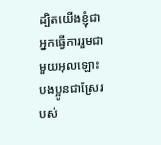ដ្បិតយើងខ្ញុំជាអ្នកធ្វើការរួមជាមួយអុលឡោះ បងប្អូនជាស្រែរបស់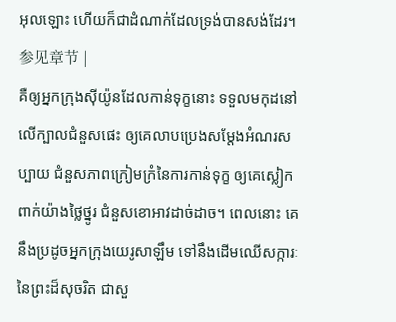អុលឡោះ ហើយក៏ជាដំណាក់ដែលទ្រង់បានសង់ដែរ។ 参见章节 |
គឺឲ្យអ្នកក្រុងស៊ីយ៉ូនដែលកាន់ទុក្ខនោះ ទទួលមកុដនៅលើក្បាលជំនួសផេះ ឲ្យគេលាបប្រេងសម្តែងអំណរសប្បាយ ជំនួសភាពក្រៀមក្រំនៃការកាន់ទុក្ខ ឲ្យគេស្លៀកពាក់យ៉ាងថ្លៃថ្នូរ ជំនួសខោអាវដាច់ដាច។ ពេលនោះ គេនឹងប្រដូចអ្នកក្រុងយេរូសាឡឹម ទៅនឹងដើមឈើសក្ការៈនៃព្រះដ៏សុចរិត ជាសួ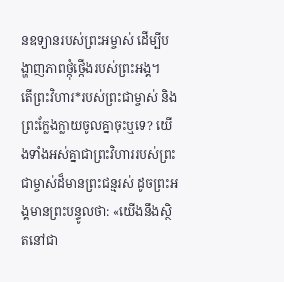នឧទ្យានរបស់ព្រះអម្ចាស់ ដើម្បីបង្ហាញភាពថ្កុំថ្កើងរបស់ព្រះអង្គ។
តើព្រះវិហារ*របស់ព្រះជាម្ចាស់ និងព្រះក្លែងក្លាយចូលគ្នាចុះឬទេ? យើងទាំងអស់គ្នាជាព្រះវិហាររបស់ព្រះជាម្ចាស់ដ៏មានព្រះជន្មរស់ ដូចព្រះអង្គមានព្រះបន្ទូលថា: «យើងនឹងស្ថិតនៅជា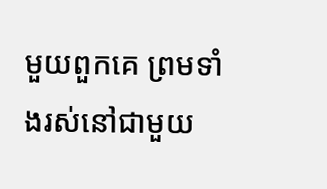មួយពួកគេ ព្រមទាំងរស់នៅជាមួយ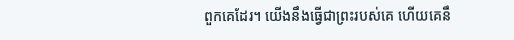ពួកគេដែរ។ យើងនឹងធ្វើជាព្រះរបស់គេ ហើយគេនឹ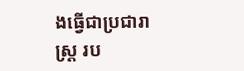ងធ្វើជាប្រជារាស្ដ្រ រប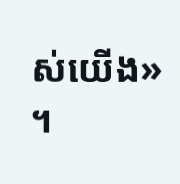ស់យើង» ។